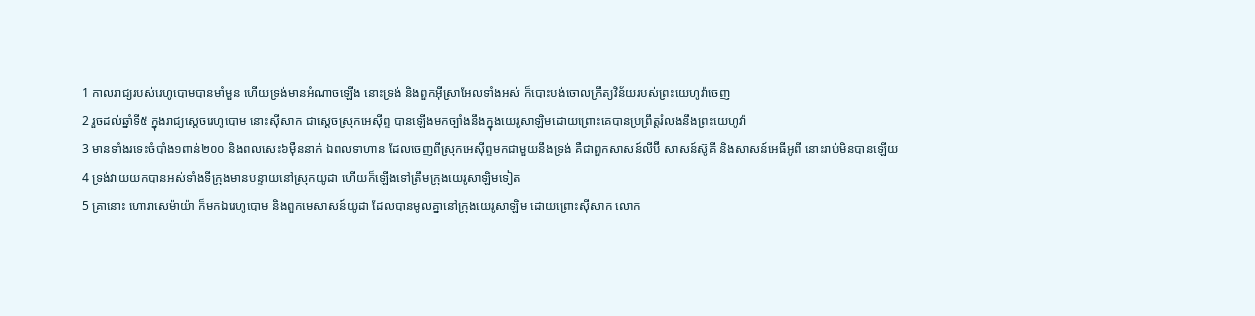1 កាលរាជ្យរបស់រេហូបោមបានមាំមួន ហើយទ្រង់មានអំណាចឡើង នោះទ្រង់ និងពួកអ៊ីស្រាអែលទាំងអស់ ក៏បោះបង់ចោលក្រឹត្យវិន័យរបស់ព្រះយេហូវ៉ាចេញ
2 រួចដល់ឆ្នាំទី៥ ក្នុងរាជ្យស្តេចរេហូបោម នោះស៊ីសាក ជាស្តេចស្រុកអេស៊ីព្ទ បានឡើងមកច្បាំងនឹងក្នុងយេរូសាឡិមដោយព្រោះគេបានប្រព្រឹត្តរំលងនឹងព្រះយេហូវ៉ា
3 មានទាំងរទេះចំបាំង១ពាន់២០០ និងពលសេះ៦ម៉ឺននាក់ ឯពលទាហាន ដែលចេញពីស្រុកអេស៊ីព្ទមកជាមួយនឹងទ្រង់ គឺជាពួកសាសន៍លីប៊ី សាសន៍ស៊ូគី និងសាសន៍អេធីអូពី នោះរាប់មិនបានឡើយ
4 ទ្រង់វាយយកបានអស់ទាំងទីក្រុងមានបន្ទាយនៅស្រុកយូដា ហើយក៏ឡើងទៅត្រឹមក្រុងយេរូសាឡិមទៀត
5 គ្រានោះ ហោរាសេម៉ាយ៉ា ក៏មកឯរេហូបោម និងពួកមេសាសន៍យូដា ដែលបានមូលគ្នានៅក្រុងយេរូសាឡិម ដោយព្រោះស៊ីសាក លោក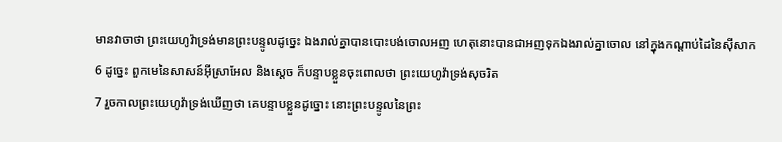មានវាចាថា ព្រះយេហូវ៉ាទ្រង់មានព្រះបន្ទូលដូច្នេះ ឯងរាល់គ្នាបានបោះបង់ចោលអញ ហេតុនោះបានជាអញទុកឯងរាល់គ្នាចោល នៅក្នុងកណ្តាប់ដៃនៃស៊ីសាក
6 ដូច្នេះ ពួកមេនៃសាសន៍អ៊ីស្រាអែល និងស្តេច ក៏បន្ទាបខ្លួនចុះពោលថា ព្រះយេហូវ៉ាទ្រង់សុចរិត
7 រួចកាលព្រះយេហូវ៉ាទ្រង់ឃើញថា គេបន្ទាបខ្លួនដូច្នោះ នោះព្រះបន្ទូលនៃព្រះ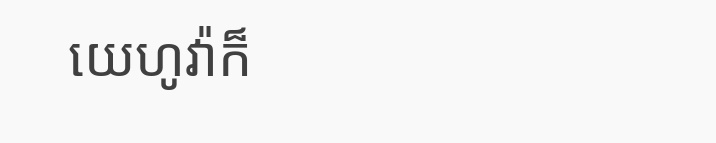យេហូវ៉ាក៏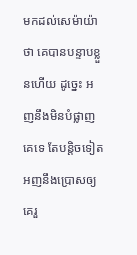មកដល់សេម៉ាយ៉ាថា គេបានបន្ទាបខ្លួនហើយ ដូច្នេះ អញនឹងមិនបំផ្លាញគេទេ តែបន្តិចទៀតអញនឹងប្រោសឲ្យគេរួ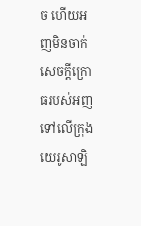ច ហើយអញមិនចាក់សេចក្ដីក្រោធរបស់អញ ទៅលើក្រុងយេរូសាឡិ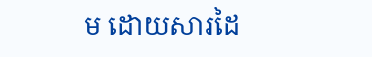ម ដោយសារដៃ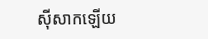ស៊ីសាកឡើយ